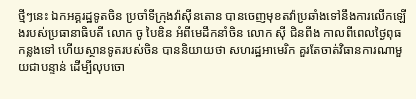ថ្មីៗនេះ ឯកអគ្គរដ្ឋទូតចិន ប្រចាំទីក្រុងវ៉ាស៊ីនតោន បានចេញមុខតវ៉ាប្រឆាំងទៅនឹងការលើកឡើងរបស់ប្រធានាធិបតី លោក ចូ បៃឌិន អំពីមេដឹកនាំចិន លោក ស៊ី ជិនពីង កាលពីពេលថ្ងៃពុធ កន្លងទៅ ហើយស្ថានទូតរបស់ចិន បាននិយាយថា សហរដ្ឋអាមេរិក គួរតែចាត់វិធានការណាមួយជាបន្ទាន់ ដើម្បីលុបចោ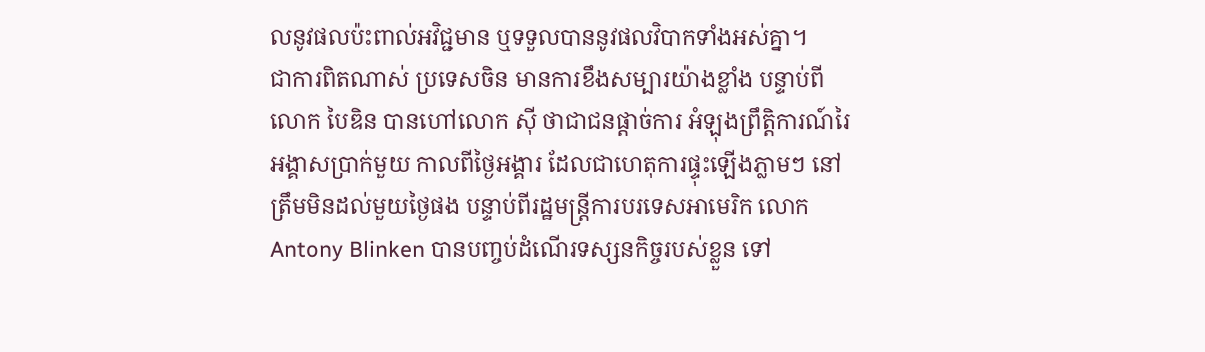លនូវផលប៉ះពាល់អវិជ្ជមាន ឬទទួលបាននូវផលវិបាកទាំងអស់គ្នា។
ជាការពិតណាស់ ប្រទេសចិន មានការខឹងសម្បារយ៉ាងខ្លាំង បន្ទាប់ពីលោក បៃឌិន បានហៅលោក ស៊ី ថាជាជនផ្តាច់ការ អំឡុងព្រឹត្តិការណ៍រៃអង្គាសប្រាក់មួយ កាលពីថ្ងៃអង្គារ ដែលជាហេតុការផ្ទុះឡើងភ្លាមៗ នៅត្រឹមមិនដល់មួយថ្ងៃផង បន្ទាប់ពីរដ្ឋមន្ត្រីការបរទេសអាមេរិក លោក Antony Blinken បានបញ្ចប់ដំណើរទស្សនកិច្ចរបស់ខ្លួន ទៅ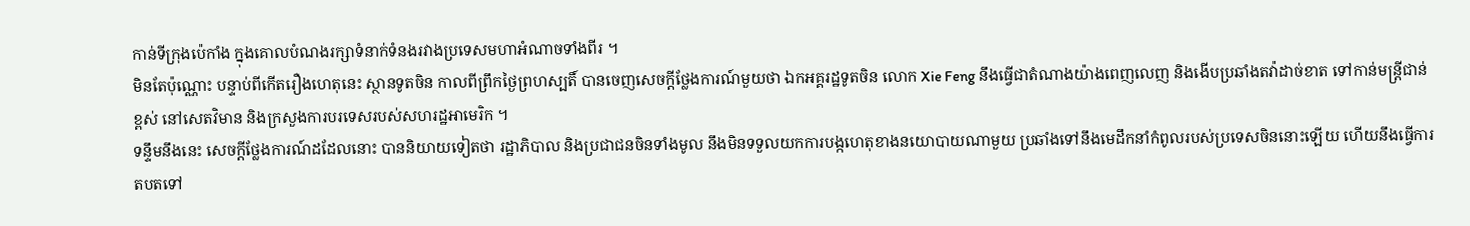កាន់ទីក្រុងប៉េកាំង ក្នុងគោលបំណងរក្សាទំនាក់ទំនងរវាងប្រទេសមហាអំណាចទាំងពីរ ។
មិនតែប៉ុណ្ណោះ បន្ទាប់ពីកើតរឿងហេតុនេះ ស្ថានទូតចិន កាលពីព្រឹកថ្ងៃព្រហស្បតិ៍ បានចេញសេចក្តីថ្លែងការណ៍មួយថា ឯកអគ្គរដ្ឋទូតចិន លោក Xie Feng នឹងធ្វើជាតំណាងយ៉ាងពេញលេញ និងងើបប្រឆាំងតវ៉ាដាច់ខាត ទៅកាន់មន្ត្រីជាន់ខ្ពស់ នៅសេតវិមាន និងក្រសួងការបរទេសរបស់សហរដ្ឋអាមេរិក ។
ទន្ទឹមនឹងនេះ សេចក្តីថ្លែងការណ៍ដដែលនោះ បាននិយាយទៀតថា រដ្ឋាភិបាល និងប្រជាជនចិនទាំងមូល នឹងមិនទទួលយកការបង្កហេតុខាងនយោបាយណាមួយ ប្រឆាំងទៅនឹងមេដឹកនាំកំពូលរបស់ប្រទេសចិននោះឡើយ ហើយនឹងធ្វើការតបតទៅ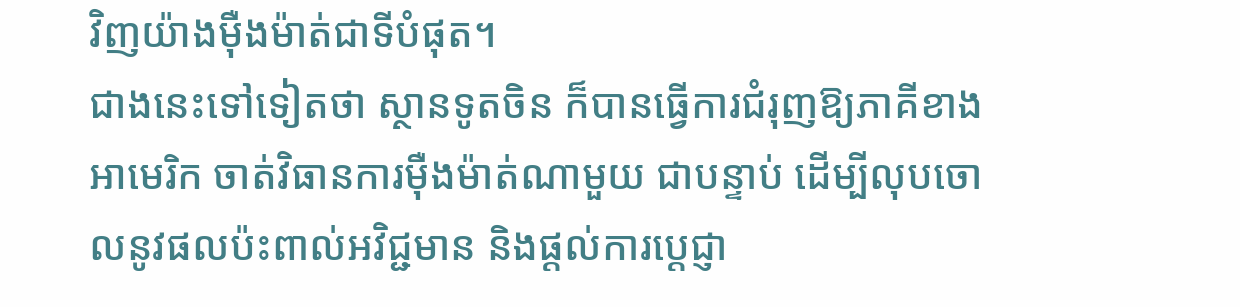វិញយ៉ាងម៉ឺងម៉ាត់ជាទីបំផុត។
ជាងនេះទៅទៀតថា ស្ថានទូតចិន ក៏បានធ្វើការជំរុញឱ្យភាគីខាងអាមេរិក ចាត់វិធានការម៉ឺងម៉ាត់ណាមួយ ជាបន្ទាប់ ដើម្បីលុបចោលនូវផលប៉ះពាល់អវិជ្ជមាន និងផ្តល់ការប្តេជ្ញា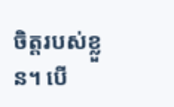ចិត្តរបស់ខ្លួន។ បើ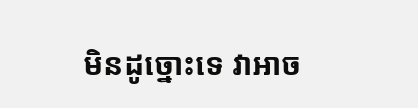មិនដូច្នោះទេ វាអាច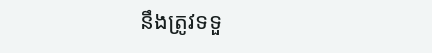នឹងត្រូវទទួ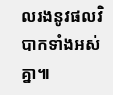លរងនូវផលវិបាកទាំងអស់គ្នា៕